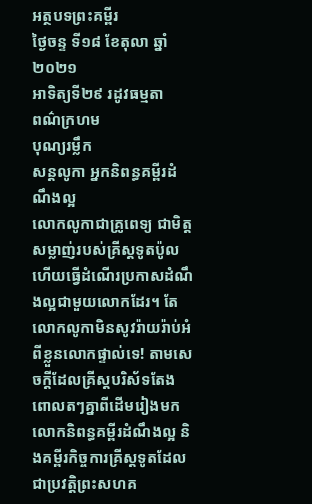អត្ថបទព្រះគម្ពីរ
ថ្ងៃចន្ទ ទី១៨ ខែតុលា ឆ្នាំ២០២១
អាទិត្យទី២៩ រដូវធម្មតា
ពណ៌ក្រហម
បុណ្យរម្លឹក
សន្តលូកា អ្នកនិពន្ធគម្ពីរដំណឹងល្អ
លោកលូកាជាគ្រូពេទ្យ ជាមិត្តសម្លាញ់របស់គ្រីស្តទូតប៉ូល ហើយធ្វើដំណើរប្រកាសដំណឹងល្អជាមួយលោកដែរ។ តែលោកលូកាមិនសូវរ៉ាយរ៉ាប់អំពីខ្លួនលោកផ្ទាល់ទេ! តាមសេចក្តីដែលគ្រីស្តបរិស័ទតែងពោលតៗគ្នាពីដើមរៀងមក លោកនិពន្ធគម្ពីរដំណឹងល្អ និងគម្ពីរកិច្ចការគ្រីស្តទូតដែលជាប្រវត្តិព្រះសហគ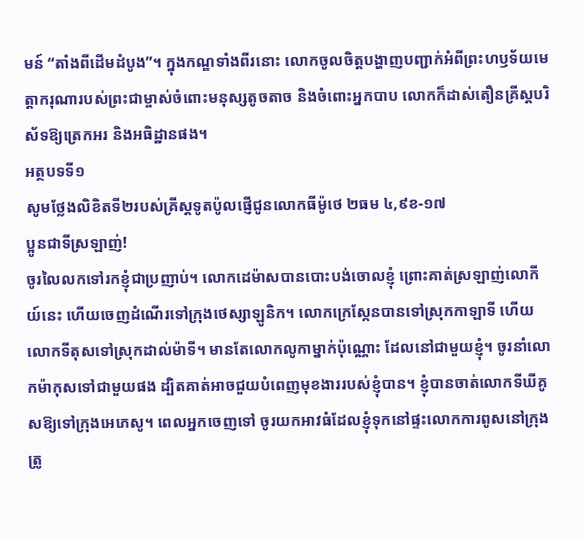មន៍ “តាំងពីដើមដំបូង”។ ក្នុងកណ្ឌទាំងពីរនោះ លោកចូលចិត្តបង្ហាញបញ្ជាក់អំពីព្រះហឫទ័យមេត្តាករុណារបស់ព្រះជាម្ចាស់ចំពោះមនុស្សតូចតាច និងចំពោះអ្នកបាប លោកក៏ដាស់តឿនគ្រីស្តបរិស័ទឱ្យត្រេកអរ និងអធិដ្ឋានផង។
អត្ថបទទី១
សូមថ្លែងលិខិតទី២របស់គ្រីស្ដទូតប៉ូលផ្ញើជូនលោកធីម៉ូថេ ២ធម ៤,៩ខ-១៧
ប្អូនជាទីស្រឡាញ់!
ចូរលៃលកទៅរកខ្ញុំជាប្រញាប់។ លោកដេម៉ាសបានបោះបង់ចោលខ្ញុំ ព្រោះគាត់ស្រឡាញ់លោកីយ៍នេះ ហើយចេញដំណើរទៅក្រុងថេស្សាឡូនិក។ លោកក្រេស្កែនបានទៅស្រុកកាឡាទី ហើយលោកទីតុសទៅស្រុកដាល់ម៉ាទី។ មានតែលោកលូកាម្នាក់ប៉ុណ្ណោះ ដែលនៅជាមួយខ្ញុំ។ ចូរនាំលោកម៉ាកុសទៅជាមួយផង ដ្បិតគាត់អាចជួយបំពេញមុខងាររបស់ខ្ញុំបាន។ ខ្ញុំបានចាត់លោកទីឃីគូសឱ្យទៅក្រុងអេភេសូ។ ពេលអ្នកចេញទៅ ចូរយកអាវធំដែលខ្ញុំទុកនៅផ្ទះលោកការពូសនៅក្រុងត្រូ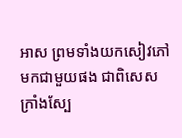អាស ព្រមទាំងយកសៀវភៅមកជាមួយផង ជាពិសេសក្រាំងស្បែ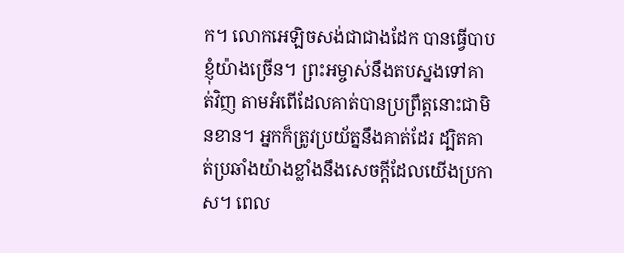ក។ លោកអេឡិចសង់ជាជាងដែក បានធ្វើបាបខ្ញុំយ៉ាងច្រើន។ ព្រះអម្ចាស់នឹងតបស្នងទៅគាត់វិញ តាមអំពើដែលគាត់បានប្រព្រឹត្តនោះជាមិនខាន។ អ្នកក៏ត្រូវប្រយ័ត្ននឹងគាត់ដែរ ដ្បិតគាត់ប្រឆាំងយ៉ាងខ្លាំងនឹងសេចក្ដីដែលយើងប្រកាស។ ពេល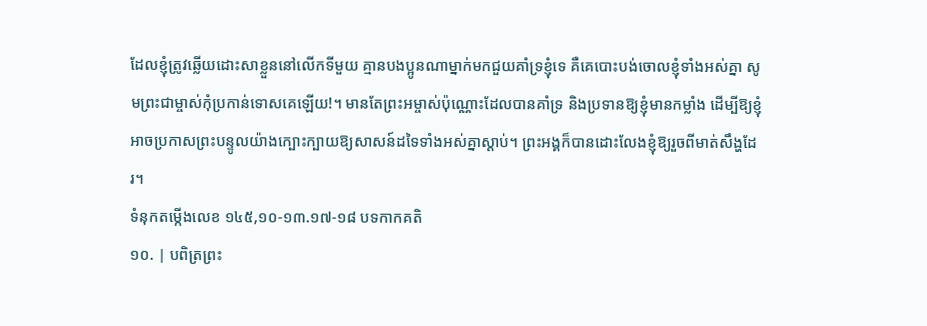ដែលខ្ញុំត្រូវឆ្លើយដោះសាខ្លួននៅលើកទីមួយ គ្មានបងប្អូនណាម្នាក់មកជួយគាំទ្រខ្ញុំទេ គឺគេបោះបង់ចោលខ្ញុំទាំងអស់គ្នា សូមព្រះជាម្ចាស់កុំប្រកាន់ទោសគេឡើយ!។ មានតែព្រះអម្ចាស់ប៉ុណ្ណោះដែលបានគាំទ្រ និងប្រទានឱ្យខ្ញុំមានកម្លាំង ដើម្បីឱ្យខ្ញុំអាចប្រកាសព្រះបន្ទូលយ៉ាងក្បោះក្បាយឱ្យសាសន៍ដទៃទាំងអស់គ្នាស្ដាប់។ ព្រះអង្គក៏បានដោះលែងខ្ញុំឱ្យរួចពីមាត់សឹង្ហដែរ។
ទំនុកតម្កើងលេខ ១៤៥,១០-១៣.១៧-១៨ បទកាកគតិ
១០. | បពិត្រព្រះ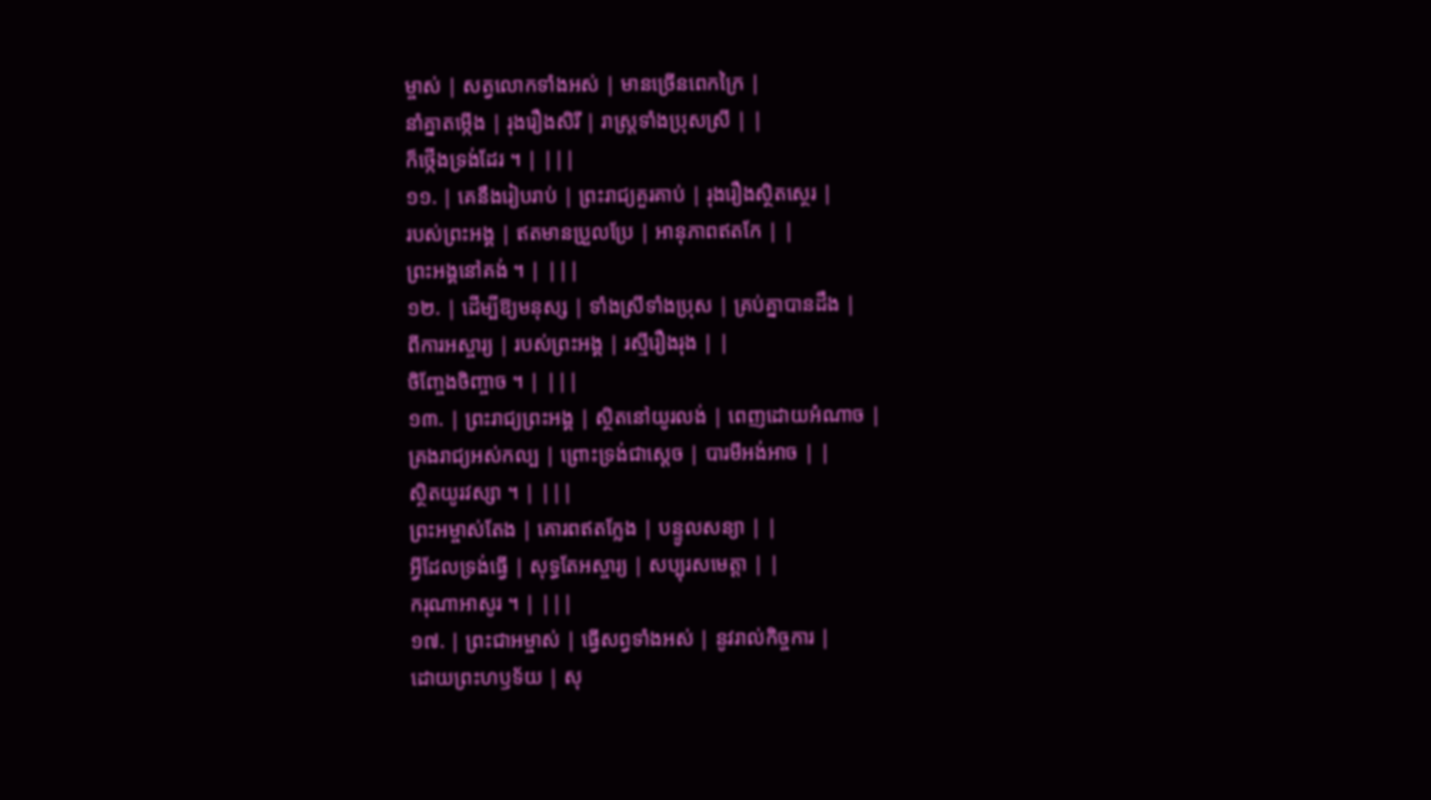ម្ចាស់ | សត្វលោកទាំងអស់ | មានច្រើនពេកក្រៃ |
នាំគ្នាតម្កើង | រុងរឿងសិរី | រាស្រ្តទាំងប្រុសស្រី | |
ក៏ថ្កើងទ្រង់ដែរ ។ | |||
១១. | គេនឹងរៀបរាប់ | ព្រះរាជ្យគួរគាប់ | រុងរឿងស្ថិតស្ថេរ |
របស់ព្រះអង្គ | ឥតមានប្រួលប្រែ | អានុភាពឥតកែ | |
ព្រះអង្គនៅគង់ ។ | |||
១២. | ដើម្បីឱ្យមនុស្ស | ទាំងស្រីទាំងប្រុស | គ្រប់គ្នាបានដឹង |
ពីការអស្ចារ្យ | របស់ព្រះអង្គ | រស្មីរឿងរុង | |
ចិញ្ចែងចិញ្ចាច ។ | |||
១៣. | ព្រះរាជ្យព្រះអង្គ | ស្ថិតនៅយូរលង់ | ពេញដោយអំណាច |
គ្រងរាជ្យអស់កល្ប | ព្រោះទ្រង់ជាស្តេច | បារមីអង់អាច | |
ស្ថិតយូរវស្សា ។ | |||
ព្រះអម្ចាស់តែង | គោរពឥតក្លែង | បន្ទូលសន្យា | |
អ្វីដែលទ្រង់ធើ្វ | សុទ្ធតែអស្ចារ្យ | សប្បុរសមេត្តា | |
ករុណាអាសូរ ។ | |||
១៧. | ព្រះជាអម្ចាស់ | ធ្វើសព្វទាំងអស់ | នូវរាល់កិច្ចការ |
ដោយព្រះហឫទ័យ | សុ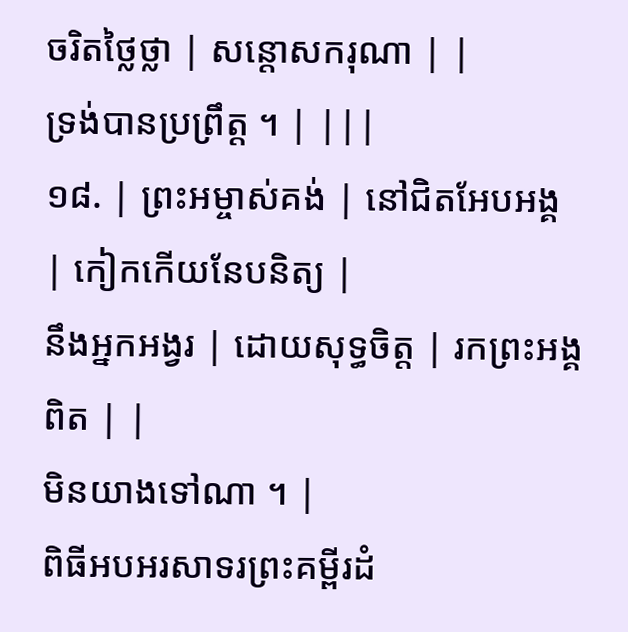ចរិតថ្លៃថ្លា | សន្តោសករុណា | |
ទ្រង់បានប្រព្រឹត្ត ។ | |||
១៨. | ព្រះអម្ចាស់គង់ | នៅជិតអែបអង្គ | កៀកកើយនែបនិត្យ |
នឹងអ្នកអង្វរ | ដោយសុទ្ធចិត្ត | រកព្រះអង្គពិត | |
មិនយាងទៅណា ។ |
ពិធីអបអរសាទរព្រះគម្ពីរដំ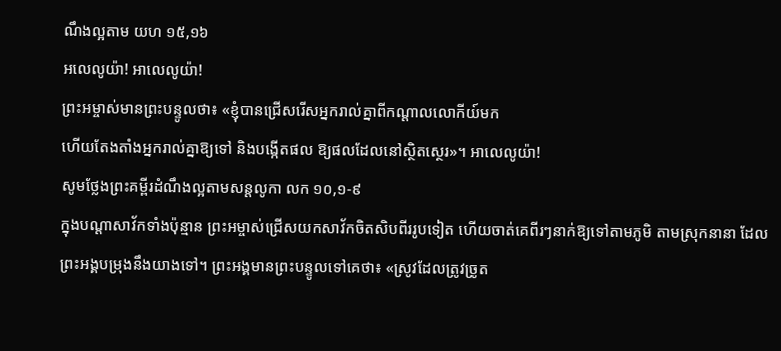ណឹងល្អតាម យហ ១៥,១៦
អលេលូយ៉ា! អាលេលូយ៉ា!
ព្រះអម្ចាស់មានព្រះបន្ទូលថា៖ «ខ្ញុំបានជ្រើសរើសអ្នករាល់គ្នាពីកណ្តាលលោកីយ៍មក
ហើយតែងតាំងអ្នករាល់គ្នាឱ្យទៅ និងបង្កើតផល ឱ្យផលដែលនៅស្ថិតស្ថេរ»។ អាលេលូយ៉ា!
សូមថ្លែងព្រះគម្ពីរដំណឹងល្អតាមសន្តលូកា លក ១០,១-៩
ក្នុងបណ្តាសាវ័កទាំងប៉ុន្មាន ព្រះអម្ចាស់ជ្រើសយកសាវ័កចិតសិបពីររូបទៀត ហើយចាត់គេពីរៗនាក់ឱ្យទៅតាមភូមិ តាមស្រុកនានា ដែលព្រះអង្គបម្រុងនឹងយាងទៅ។ ព្រះអង្គមានព្រះបន្ទូលទៅគេថា៖ «ស្រូវដែលត្រូវច្រូត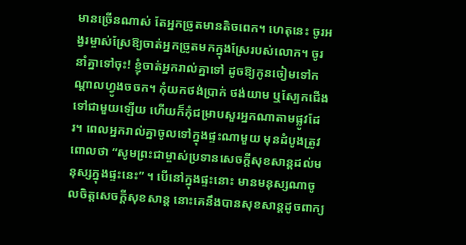មានច្រើនណាស់ តែអ្នកច្រូតមានតិចពេក។ ហេតុនេះ ចូរអង្វរម្ចាស់ស្រែឱ្យចាត់អ្នកច្រូតមកក្នុងស្រែរបស់លោក។ ចូរនាំគ្នាទៅចុះ! ខ្ញុំចាត់អ្នករាល់គ្នាទៅ ដូចឱ្យកូនចៀមទៅកណ្ដាលហ្វូងចចក។ កុំយកថង់ប្រាក់ ថង់យាម ឬស្បែកជើងទៅជាមួយឡើយ ហើយក៏កុំជម្រាបសួរអ្នកណាតាមផ្លូវដែរ។ ពេលអ្នករាល់គ្នាចូលទៅក្នុងផ្ទះណាមួយ មុនដំបូងត្រូវពោលថា “សូមព្រះជាម្ចាស់ប្រទានសេចក្ដីសុខសាន្តដល់មនុស្សក្នុងផ្ទះនេះ” ។ បើនៅក្នុងផ្ទះនោះ មានមនុស្សណាចូលចិត្តសេចក្ដីសុខសាន្ត នោះគេនឹងបានសុខសាន្តដូចពាក្យ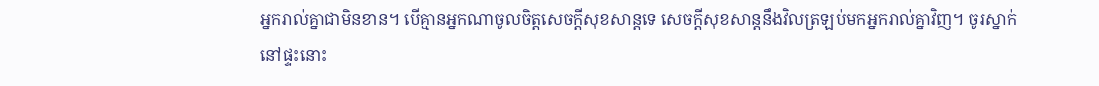អ្នករាល់គ្នាជាមិនខាន។ បើគ្មានអ្នកណាចូលចិត្តសេចក្ដីសុខសាន្តទេ សេចក្ដីសុខសាន្តនឹងវិលត្រឡប់មកអ្នករាល់គ្នាវិញ។ ចូរស្នាក់នៅផ្ទះនោះ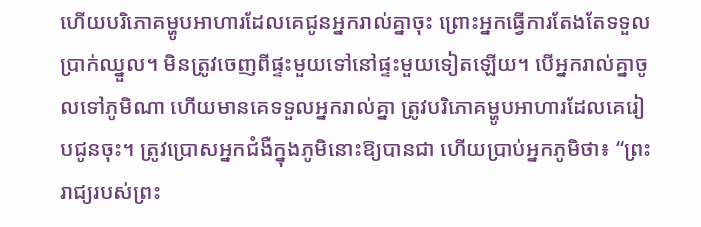ហើយបរិភោគម្ហូបអាហារដែលគេជូនអ្នករាល់គ្នាចុះ ព្រោះអ្នកធ្វើការតែងតែទទួលប្រាក់ឈ្នួល។ មិនត្រូវចេញពីផ្ទះមួយទៅនៅផ្ទះមួយទៀតឡើយ។ បើអ្នករាល់គ្នាចូលទៅភូមិណា ហើយមានគេទទួលអ្នករាល់គ្នា ត្រូវបរិភោគម្ហូបអាហារដែលគេរៀបជូនចុះ។ ត្រូវប្រោសអ្នកជំងឺក្នុងភូមិនោះឱ្យបានជា ហើយប្រាប់អ្នកភូមិថា៖ “ព្រះរាជ្យរបស់ព្រះ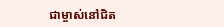ជាម្ចាស់នៅជិត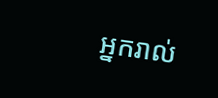អ្នករាល់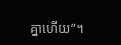គ្នាហើយ”។